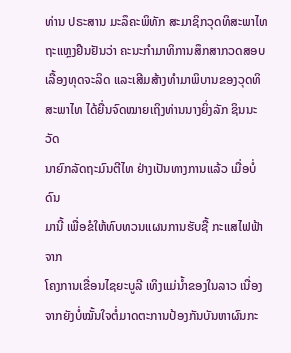ທ່ານ ປຣະສານ ມະລຶຄະພິທັກ ສະມາຊິກວຸດທິສະພາໄທ
ຖະແຫຼງຢືນຢັນວ່າ ຄະນະກໍາມາທິການສຶກສາກວດສອບ
ເລື້ອງທຸດຈະລິດ ແລະເສີມສ້າງທໍາມາພິບານຂອງວຸດທິ
ສະພາໄທ ໄດ້ຍື່ນຈົດໝາຍເຖິງທ່ານນາງຍິ່ງລັກ ຊິນນະວັດ
ນາຍົກລັດຖະມົນຕີໄທ ຢ່າງເປັນທາງການແລ້ວ ເມື່ອບໍ່ດົນ
ມານີ້ ເພື່ອຂໍໃຫ້ທົບທວນແຜນການຮັບຊື້ ກະແສໄຟຟ້າຈາກ
ໂຄງການເຂື່ອນໄຊຍະບູລີ ເທິງແມ່ນໍ້າຂອງໃນລາວ ເນື່ອງ
ຈາກຍັງບໍ່ໝັ້ນໃຈຕໍ່ມາດຕະການປ້ອງກັນບັນຫາຜົນກະ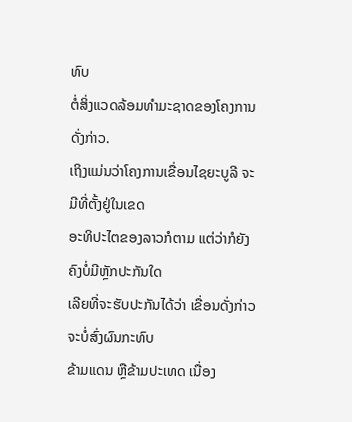ທົບ
ຕໍ່ສິ່ງແວດລ້ອມທໍາມະຊາດຂອງໂຄງການດັ່ງກ່າວ.
ເຖິງແມ່ນວ່າໂຄງການເຂື່ອນໄຊຍະບູລີ ຈະມີທີ່ຕັ້ງຢູ່ໃນເຂດ
ອະທິປະໄຕຂອງລາວກໍຕາມ ແຕ່ວ່າກໍຍັງຄົງບໍ່ມີຫຼັກປະກັນໃດ
ເລີຍທີ່ຈະຮັບປະກັນໄດ້ວ່າ ເຂື່ອນດັ່ງກ່າວຈະບໍ່ສົ່ງຜົນກະທົບ
ຂ້າມແດນ ຫຼືຂ້າມປະເທດ ເນື່ອງ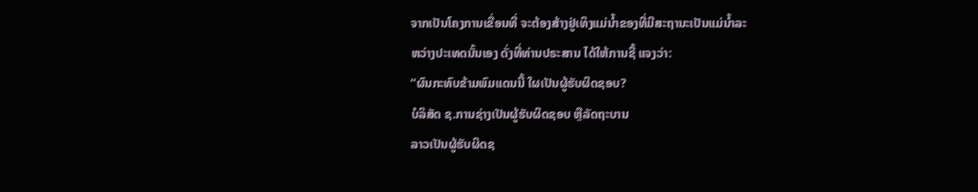ຈາກເປັນໂຄງການເຂື່ອນທີ່ ຈະຕ້ອງສ້າງຢູ່ເທິງແມ່ນໍ້າຂອງທີ່ມີສະຖານະເປັນແມ່ນໍ້າລະ
ຫວ່າງປະເທດນັ້ນເອງ ດັ່ງທີ່ທ່ານປຣະສານ ໄດ້ໃຫ້ການຊີ້ ແຈງວ່າ:
“ຜົນກະທົບຂ້າມພົມແດນນີ້ ໃຜເປັນຜູ້ຮັບຜິດຊອບ?
ບໍລິສັດ ຊ.ການຊ່າງເປັນຜູ້ຮັບຜິດຊອບ ຫຼືລັດຖະບານ
ລາວເປັນຜູ້ຮັບຜິດຊ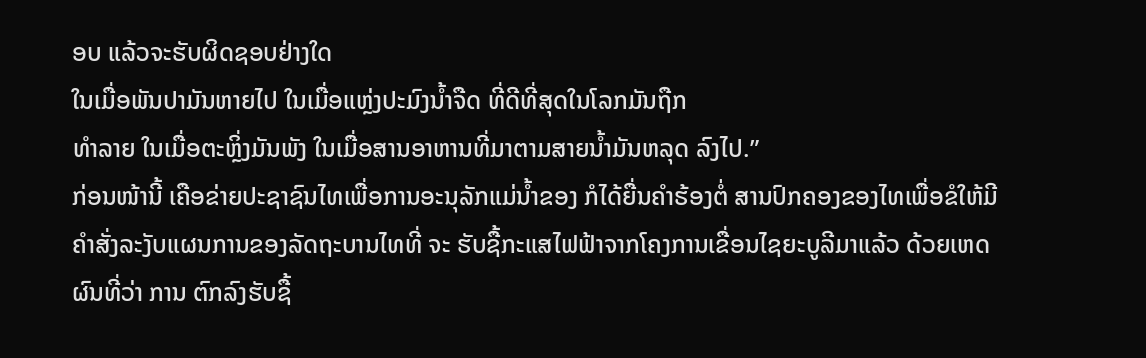ອບ ແລ້ວຈະຮັບຜິດຊອບຢ່າງໃດ
ໃນເມື່ອພັນປາມັນຫາຍໄປ ໃນເມື່ອແຫຼ່ງປະມົງນໍ້າຈືດ ທີ່ດີທີ່ສຸດໃນໂລກມັນຖືກ
ທໍາລາຍ ໃນເມື່ອຕະຫຼິ່ງມັນພັງ ໃນເມື່ອສານອາຫານທີ່ມາຕາມສາຍນໍ້າມັນຫລຸດ ລົງໄປ.”
ກ່ອນໜ້ານີ້ ເຄືອຂ່າຍປະຊາຊົນໄທເພື່ອການອະນຸລັກແມ່ນໍ້າຂອງ ກໍໄດ້ຍື່ນຄໍາຮ້ອງຕໍ່ ສານປົກຄອງຂອງໄທເພື່ອຂໍໃຫ້ມີຄໍາສັ່ງລະງັບແຜນການຂອງລັດຖະບານໄທທີ່ ຈະ ຮັບຊື້ກະແສໄຟຟ້າຈາກໂຄງການເຂື່ອນໄຊຍະບູລີມາແລ້ວ ດ້ວຍເຫດຜົນທີ່ວ່າ ການ ຕົກລົງຮັບຊື້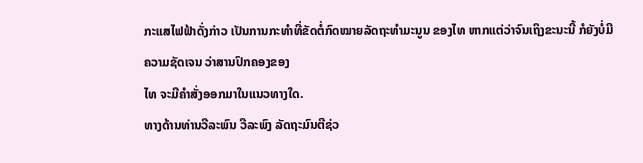ກະແສໄຟຟ້າດັ່ງກ່າວ ເປັນການກະທໍາທີ່ຂັດຕໍ່ກົດໝາຍລັດຖະທໍາມະນູນ ຂອງໄທ ຫາກແຕ່ວ່າຈົນເຖິງຂະນະນີ້ ກໍຍັງບໍ່ມີຄວາມຊັດເຈນ ວ່າສານປົກຄອງຂອງ
ໄທ ຈະມີຄໍາສັ່ງອອກມາໃນແນວທາງໃດ.
ທາງດ້ານທ່ານວີລະພົນ ວີລະພົງ ລັດຖະມົນຕີຊ່ວ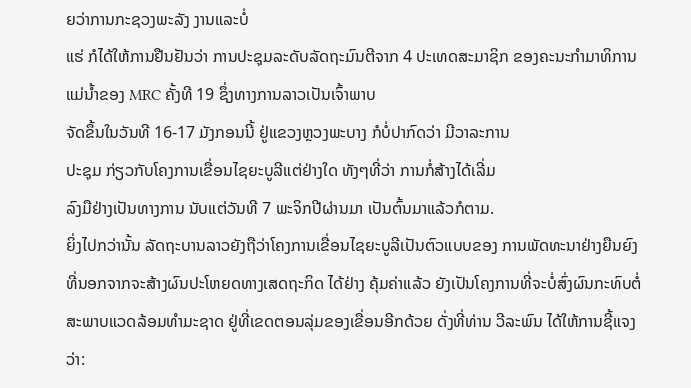ຍວ່າການກະຊວງພະລັງ ງານແລະບໍ່
ແຮ່ ກໍໄດ້ໃຫ້ການຢືນຢັນວ່າ ການປະຊຸມລະດັບລັດຖະມົນຕີຈາກ 4 ປະເທດສະມາຊິກ ຂອງຄະນະກໍາມາທິການແມ່ນໍ້າຂອງ MRC ຄັ້ງທີ 19 ຊຶ່ງທາງການລາວເປັນເຈົ້າພາບ
ຈັດຂຶ້ນໃນວັນທີ 16-17 ມັງກອນນີ້ ຢູ່ແຂວງຫຼວງພະບາງ ກໍບໍ່ປາກົດວ່າ ມີວາລະການ
ປະຊຸມ ກ່ຽວກັບໂຄງການເຂື່ອນໄຊຍະບູລີແຕ່ຢ່າງໃດ ທັງໆທີ່ວ່າ ການກໍ່ສ້າງໄດ້ເລີ່ມ
ລົງມືຢ່າງເປັນທາງການ ນັບແຕ່ວັນທີ 7 ພະຈິກປີຜ່ານມາ ເປັນຕົ້ນມາແລ້ວກໍຕາມ.
ຍິ່ງໄປກວ່ານັ້ນ ລັດຖະບານລາວຍັງຖືວ່າໂຄງການເຂື່ອນໄຊຍະບູລີເປັນຕົວແບບຂອງ ການພັດທະນາຢ່າງຍືນຍົງ ທີ່ນອກຈາກຈະສ້າງຜົນປະໂຫຍດທາງເສດຖະກິດ ໄດ້ຢ່າງ ຄຸ້ມຄ່າແລ້ວ ຍັງເປັນໂຄງການທີ່ຈະບໍ່ສົ່ງຜົນກະທົບຕໍ່ສະພາບແວດລ້ອມທໍາມະຊາດ ຢູ່ທີ່ເຂດຕອນລຸ່ມຂອງເຂື່ອນອີກດ້ວຍ ດັ່ງທີ່ທ່ານ ວີລະພົນ ໄດ້ໃຫ້ການຊີ້ແຈງວ່າ: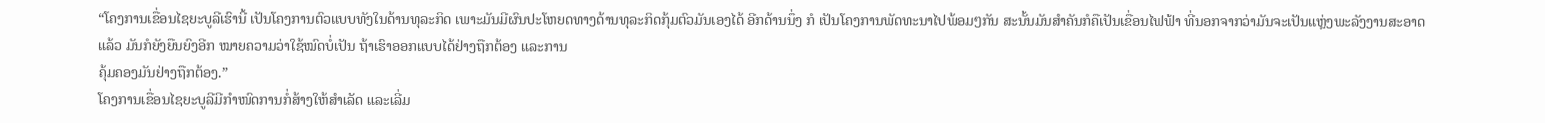“ໂຄງການເຂື່ອນໄຊຍະບູລີເຮົານີ້ ເປັນໂຄງການຕົວແບບທັງໃນດ້ານທຸລະກິດ ເພາະມັນມີຜົນປະໂຫຍດທາງດ້ານທຸລະກິດກຸ້ມຕົວມັນເອງໄດ້ ອີກດ້ານນຶ່ງ ກໍ ເປັນໂຄງການພັດທະນາໄປພ້ອມໆກັນ ສະນັ້ນມັນສໍາຄັນກໍຄືເປັນເຂື່ອນໄຟຟ້າ ທີ່ນອກຈາກວ່າມັນຈະເປັນແຫຼ່ງພະລັງງານສະອາດແລ້ວ ມັນກໍຍັງຍືນຍົງອີກ ໝາຍຄວາມວ່າໃຊ້ໝົດບໍ່ເປັນ ຖ້າເຮົາອອກແບບໄດ້ຢ່າງຖືກຕ້ອງ ແລະການ
ຄຸ້ມຄອງມັນຢ່າງຖືກຕ້ອງ.”
ໂຄງການເຂື່ອນໄຊຍະບູລີມີກໍາໜົດການກໍ່ສ້າງໃຫ້ສໍາເລັດ ແລະເລີ່ມ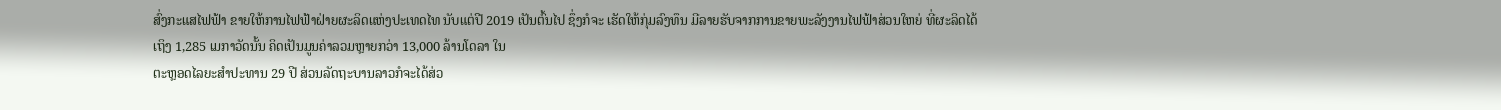ສົ່ງກະແສໄຟຟ້າ ຂາຍໃຫ້ການໄຟຟ້າຝ່າຍຜະລິດແຫ່ງປະເທດໄທ ນັບແຕ່ປີ 2019 ເປັນຕົ້ນໄປ ຊຶ່ງກໍຈະ ເຮັດໃຫ້ກຸ່ມລົງທຶນ ມີລາຍຮັບຈາກການຂາຍພະລັງງານໄຟຟ້າສ່ວນໃຫຍ່ ທີ່ຜະລິດໄດ້
ເຖິງ 1,285 ເມກາວັດນັ້ນ ຄິດເປັນມູນຄ່າລວມຫຼາຍກວ່າ 13,000 ລ້ານໂດລາ ໃນ
ຕະຫຼອດໄລຍະສໍາປະທານ 29 ປີ ສ່ວນລັດຖະບານລາວກໍຈະໄດ້ສ່ວ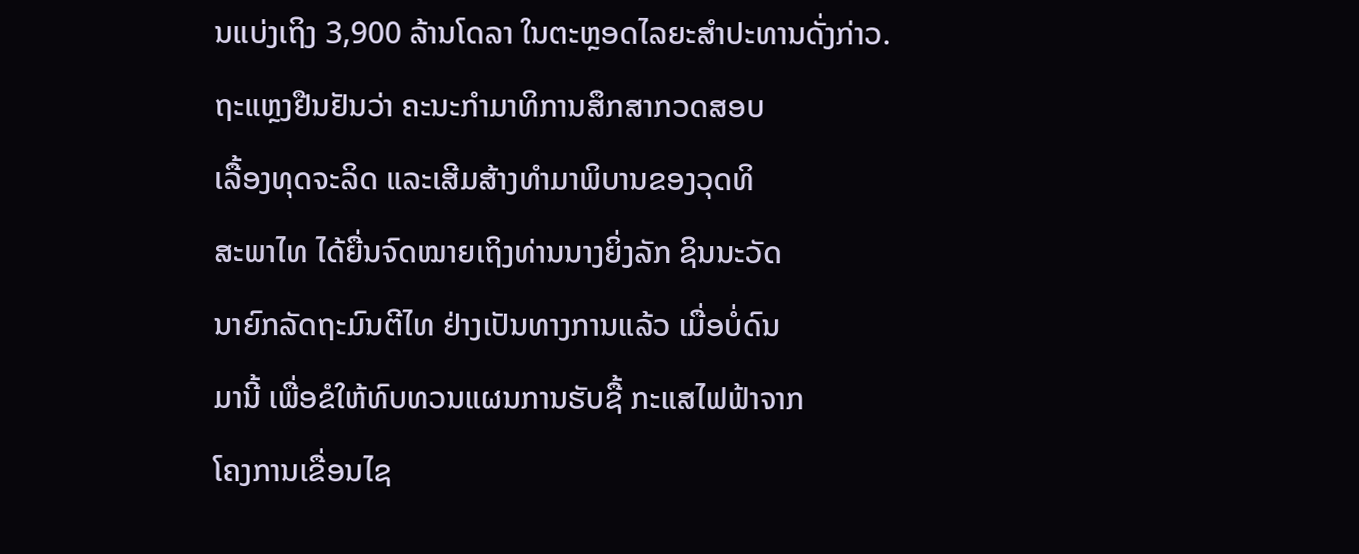ນແບ່ງເຖິງ 3,900 ລ້ານໂດລາ ໃນຕະຫຼອດໄລຍະສໍາປະທານດັ່ງກ່າວ.
ຖະແຫຼງຢືນຢັນວ່າ ຄະນະກໍາມາທິການສຶກສາກວດສອບ
ເລື້ອງທຸດຈະລິດ ແລະເສີມສ້າງທໍາມາພິບານຂອງວຸດທິ
ສະພາໄທ ໄດ້ຍື່ນຈົດໝາຍເຖິງທ່ານນາງຍິ່ງລັກ ຊິນນະວັດ
ນາຍົກລັດຖະມົນຕີໄທ ຢ່າງເປັນທາງການແລ້ວ ເມື່ອບໍ່ດົນ
ມານີ້ ເພື່ອຂໍໃຫ້ທົບທວນແຜນການຮັບຊື້ ກະແສໄຟຟ້າຈາກ
ໂຄງການເຂື່ອນໄຊ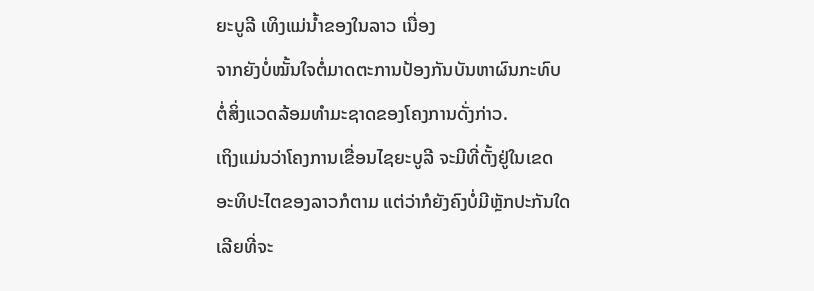ຍະບູລີ ເທິງແມ່ນໍ້າຂອງໃນລາວ ເນື່ອງ
ຈາກຍັງບໍ່ໝັ້ນໃຈຕໍ່ມາດຕະການປ້ອງກັນບັນຫາຜົນກະທົບ
ຕໍ່ສິ່ງແວດລ້ອມທໍາມະຊາດຂອງໂຄງການດັ່ງກ່າວ.
ເຖິງແມ່ນວ່າໂຄງການເຂື່ອນໄຊຍະບູລີ ຈະມີທີ່ຕັ້ງຢູ່ໃນເຂດ
ອະທິປະໄຕຂອງລາວກໍຕາມ ແຕ່ວ່າກໍຍັງຄົງບໍ່ມີຫຼັກປະກັນໃດ
ເລີຍທີ່ຈະ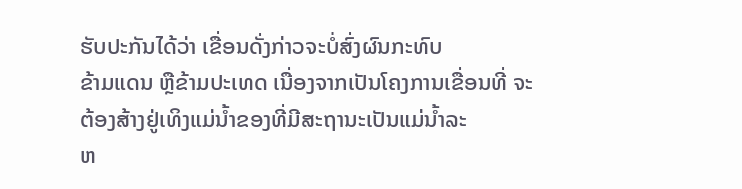ຮັບປະກັນໄດ້ວ່າ ເຂື່ອນດັ່ງກ່າວຈະບໍ່ສົ່ງຜົນກະທົບ
ຂ້າມແດນ ຫຼືຂ້າມປະເທດ ເນື່ອງຈາກເປັນໂຄງການເຂື່ອນທີ່ ຈະຕ້ອງສ້າງຢູ່ເທິງແມ່ນໍ້າຂອງທີ່ມີສະຖານະເປັນແມ່ນໍ້າລະ
ຫ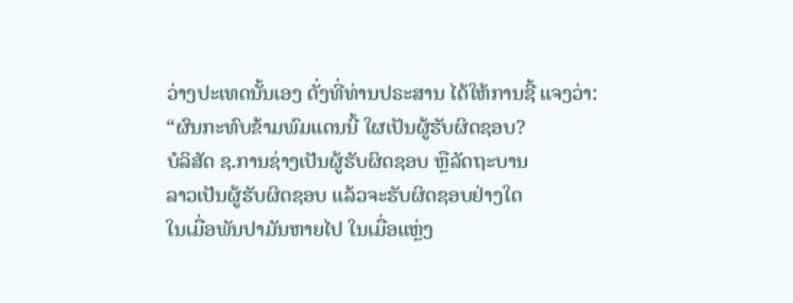ວ່າງປະເທດນັ້ນເອງ ດັ່ງທີ່ທ່ານປຣະສານ ໄດ້ໃຫ້ການຊີ້ ແຈງວ່າ:
“ຜົນກະທົບຂ້າມພົມແດນນີ້ ໃຜເປັນຜູ້ຮັບຜິດຊອບ?
ບໍລິສັດ ຊ.ການຊ່າງເປັນຜູ້ຮັບຜິດຊອບ ຫຼືລັດຖະບານ
ລາວເປັນຜູ້ຮັບຜິດຊອບ ແລ້ວຈະຮັບຜິດຊອບຢ່າງໃດ
ໃນເມື່ອພັນປາມັນຫາຍໄປ ໃນເມື່ອແຫຼ່ງ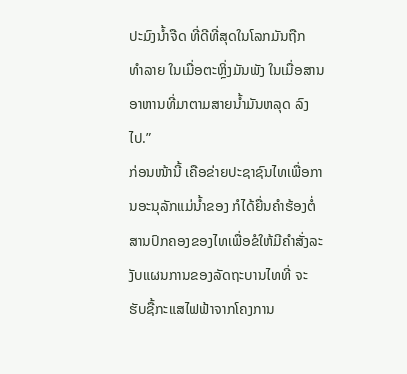ປະມົງນໍ້າຈືດ ທີ່ດີທີ່ສຸດໃນໂລກມັນຖືກ
ທໍາລາຍ ໃນເມື່ອຕະຫຼິ່ງມັນພັງ ໃນເມື່ອສານອາຫານທີ່ມາຕາມສາຍນໍ້າມັນຫລຸດ ລົງໄປ.”
ກ່ອນໜ້ານີ້ ເຄືອຂ່າຍປະຊາຊົນໄທເພື່ອການອະນຸລັກແມ່ນໍ້າຂອງ ກໍໄດ້ຍື່ນຄໍາຮ້ອງຕໍ່ ສານປົກຄອງຂອງໄທເພື່ອຂໍໃຫ້ມີຄໍາສັ່ງລະງັບແຜນການຂອງລັດຖະບານໄທທີ່ ຈະ ຮັບຊື້ກະແສໄຟຟ້າຈາກໂຄງການ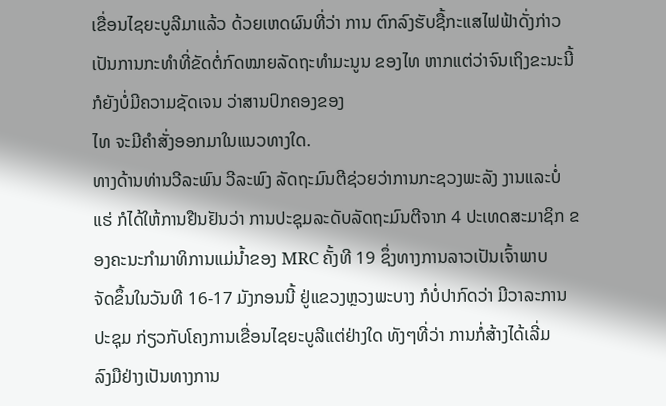ເຂື່ອນໄຊຍະບູລີມາແລ້ວ ດ້ວຍເຫດຜົນທີ່ວ່າ ການ ຕົກລົງຮັບຊື້ກະແສໄຟຟ້າດັ່ງກ່າວ ເປັນການກະທໍາທີ່ຂັດຕໍ່ກົດໝາຍລັດຖະທໍາມະນູນ ຂອງໄທ ຫາກແຕ່ວ່າຈົນເຖິງຂະນະນີ້ ກໍຍັງບໍ່ມີຄວາມຊັດເຈນ ວ່າສານປົກຄອງຂອງ
ໄທ ຈະມີຄໍາສັ່ງອອກມາໃນແນວທາງໃດ.
ທາງດ້ານທ່ານວີລະພົນ ວີລະພົງ ລັດຖະມົນຕີຊ່ວຍວ່າການກະຊວງພະລັງ ງານແລະບໍ່
ແຮ່ ກໍໄດ້ໃຫ້ການຢືນຢັນວ່າ ການປະຊຸມລະດັບລັດຖະມົນຕີຈາກ 4 ປະເທດສະມາຊິກ ຂອງຄະນະກໍາມາທິການແມ່ນໍ້າຂອງ MRC ຄັ້ງທີ 19 ຊຶ່ງທາງການລາວເປັນເຈົ້າພາບ
ຈັດຂຶ້ນໃນວັນທີ 16-17 ມັງກອນນີ້ ຢູ່ແຂວງຫຼວງພະບາງ ກໍບໍ່ປາກົດວ່າ ມີວາລະການ
ປະຊຸມ ກ່ຽວກັບໂຄງການເຂື່ອນໄຊຍະບູລີແຕ່ຢ່າງໃດ ທັງໆທີ່ວ່າ ການກໍ່ສ້າງໄດ້ເລີ່ມ
ລົງມືຢ່າງເປັນທາງການ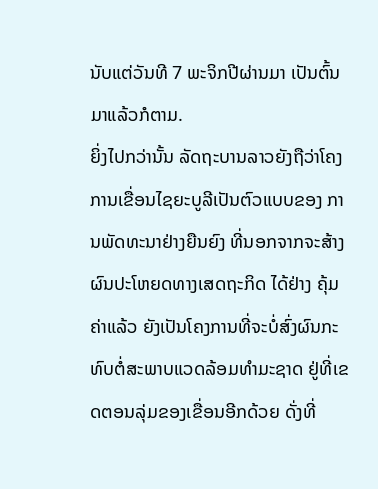ນັບແຕ່ວັນທີ 7 ພະຈິກປີຜ່ານມາ ເປັນຕົ້ນມາແລ້ວກໍຕາມ.
ຍິ່ງໄປກວ່ານັ້ນ ລັດຖະບານລາວຍັງຖືວ່າໂຄງການເຂື່ອນໄຊຍະບູລີເປັນຕົວແບບຂອງ ການພັດທະນາຢ່າງຍືນຍົງ ທີ່ນອກຈາກຈະສ້າງຜົນປະໂຫຍດທາງເສດຖະກິດ ໄດ້ຢ່າງ ຄຸ້ມຄ່າແລ້ວ ຍັງເປັນໂຄງການທີ່ຈະບໍ່ສົ່ງຜົນກະທົບຕໍ່ສະພາບແວດລ້ອມທໍາມະຊາດ ຢູ່ທີ່ເຂດຕອນລຸ່ມຂອງເຂື່ອນອີກດ້ວຍ ດັ່ງທີ່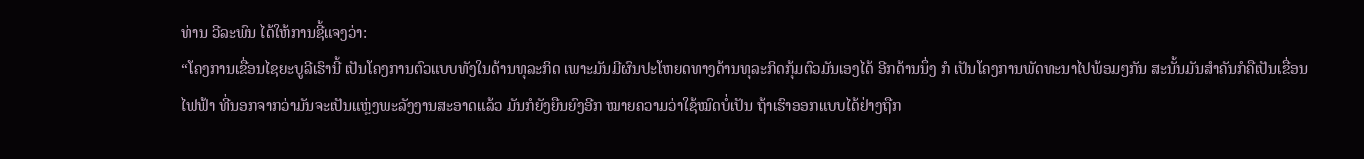ທ່ານ ວີລະພົນ ໄດ້ໃຫ້ການຊີ້ແຈງວ່າ:
“ໂຄງການເຂື່ອນໄຊຍະບູລີເຮົານີ້ ເປັນໂຄງການຕົວແບບທັງໃນດ້ານທຸລະກິດ ເພາະມັນມີຜົນປະໂຫຍດທາງດ້ານທຸລະກິດກຸ້ມຕົວມັນເອງໄດ້ ອີກດ້ານນຶ່ງ ກໍ ເປັນໂຄງການພັດທະນາໄປພ້ອມໆກັນ ສະນັ້ນມັນສໍາຄັນກໍຄືເປັນເຂື່ອນໄຟຟ້າ ທີ່ນອກຈາກວ່າມັນຈະເປັນແຫຼ່ງພະລັງງານສະອາດແລ້ວ ມັນກໍຍັງຍືນຍົງອີກ ໝາຍຄວາມວ່າໃຊ້ໝົດບໍ່ເປັນ ຖ້າເຮົາອອກແບບໄດ້ຢ່າງຖືກ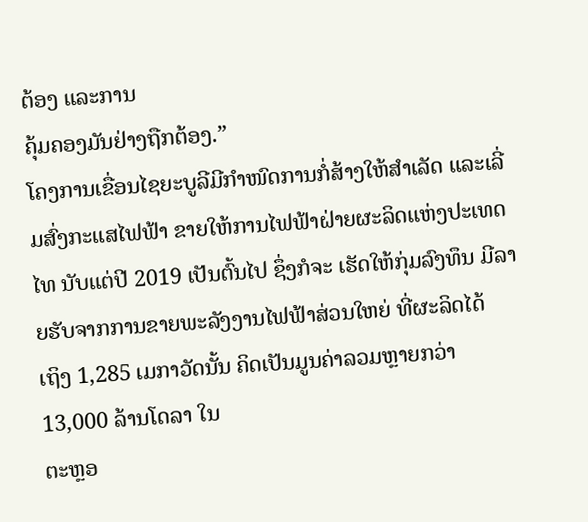ຕ້ອງ ແລະການ
ຄຸ້ມຄອງມັນຢ່າງຖືກຕ້ອງ.”
ໂຄງການເຂື່ອນໄຊຍະບູລີມີກໍາໜົດການກໍ່ສ້າງໃຫ້ສໍາເລັດ ແລະເລີ່ມສົ່ງກະແສໄຟຟ້າ ຂາຍໃຫ້ການໄຟຟ້າຝ່າຍຜະລິດແຫ່ງປະເທດໄທ ນັບແຕ່ປີ 2019 ເປັນຕົ້ນໄປ ຊຶ່ງກໍຈະ ເຮັດໃຫ້ກຸ່ມລົງທຶນ ມີລາຍຮັບຈາກການຂາຍພະລັງງານໄຟຟ້າສ່ວນໃຫຍ່ ທີ່ຜະລິດໄດ້
ເຖິງ 1,285 ເມກາວັດນັ້ນ ຄິດເປັນມູນຄ່າລວມຫຼາຍກວ່າ 13,000 ລ້ານໂດລາ ໃນ
ຕະຫຼອ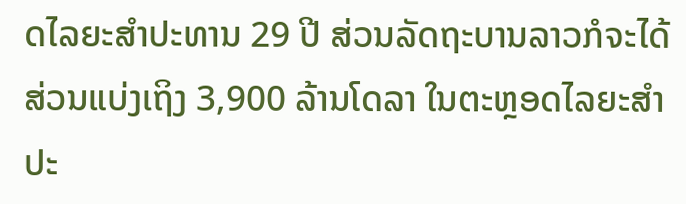ດໄລຍະສໍາປະທານ 29 ປີ ສ່ວນລັດຖະບານລາວກໍຈະໄດ້ສ່ວນແບ່ງເຖິງ 3,900 ລ້ານໂດລາ ໃນຕະຫຼອດໄລຍະສໍາປະ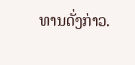ທານດັ່ງກ່າວ.